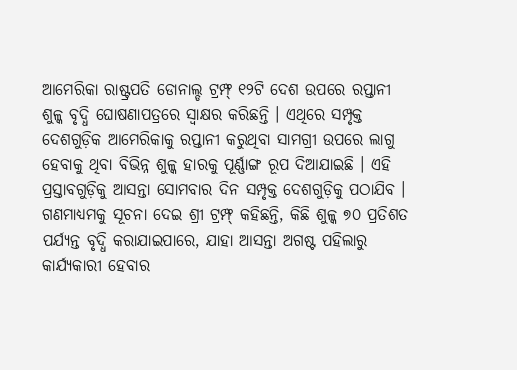ଆମେରିକା ରାଷ୍ଟ୍ରପତି ଡୋନାଲ୍ଡ ଟ୍ରମ୍ଫ୍ ୧୨ଟି ଦେଶ ଉପରେ ରପ୍ତାନୀ ଶୁଳ୍କ ବୃଦ୍ଧି ଘୋଷଣାପତ୍ରରେ ସ୍ୱାକ୍ଷର କରିଛନ୍ତି । ଏଥିରେ ସମ୍ପୃକ୍ତ ଦେଶଗୁଡ଼ିକ ଆମେରିକାକୁ ରପ୍ତାନୀ କରୁଥିବା ସାମଗ୍ରୀ ଉପରେ ଲାଗୁ ହେବାକୁ ଥିବା ବିଭିନ୍ନ ଶୁଳ୍କ ହାରକୁ ପୂର୍ଣ୍ଣାଙ୍ଗ ରୂପ ଦିଆଯାଇଛି । ଏହି ପ୍ରସ୍ତାବଗୁଡ଼ିକୁ ଆସନ୍ତା ସୋମବାର ଦିନ ସମ୍ପୃକ୍ତ ଦେଶଗୁଡ଼ିକୁ ପଠାଯିବ ।
ଗଣମାଧ୍ୟମକୁ ସୂଚନା ଦେଇ ଶ୍ରୀ ଟ୍ରମ୍ଫ୍ କହିଛନ୍ତି, କିଛି ଶୁଳ୍କ ୭୦ ପ୍ରତିଶତ ପର୍ଯ୍ୟନ୍ତ ବୃଦ୍ଧି କରାଯାଇପାରେ, ଯାହା ଆସନ୍ତା ଅଗଷ୍ଟ ପହିଲାରୁ କାର୍ଯ୍ୟକାରୀ ହେବାର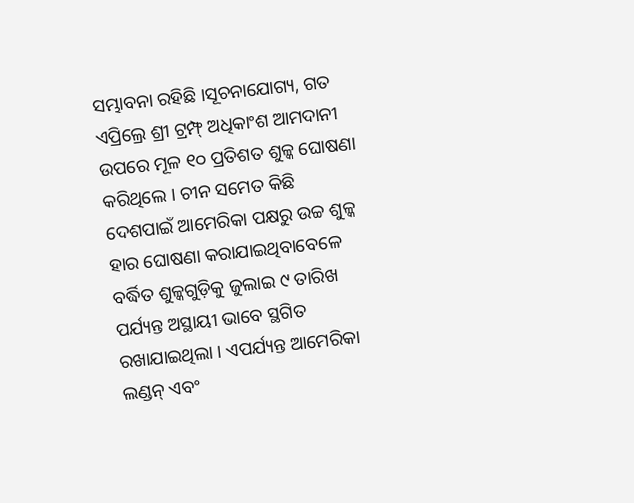ସମ୍ଭାବନା ରହିଛି ।ସୂଚନାଯୋଗ୍ୟ, ଗତ ଏପ୍ରିଲ୍ରେ ଶ୍ରୀ ଟ୍ରମ୍ଫ୍ ଅଧିକାଂଶ ଆମଦାନୀ ଉପରେ ମୂଳ ୧୦ ପ୍ରତିଶତ ଶୁଳ୍କ ଘୋଷଣା କରିଥିଲେ । ଚୀନ ସମେତ କିଛି ଦେଶପାଇଁ ଆମେରିକା ପକ୍ଷରୁ ଉଚ୍ଚ ଶୁଳ୍କ ହାର ଘୋଷଣା କରାଯାଇଥିବାବେଳେ ବର୍ଦ୍ଧିତ ଶୁଳ୍କଗୁଡ଼ିକୁ ଜୁଲାଇ ୯ ତାରିଖ ପର୍ଯ୍ୟନ୍ତ ଅସ୍ଥାୟୀ ଭାବେ ସ୍ଥଗିତ ରଖାଯାଇଥିଲା । ଏପର୍ଯ୍ୟନ୍ତ ଆମେରିକା ଲଣ୍ଡନ୍ ଏବଂ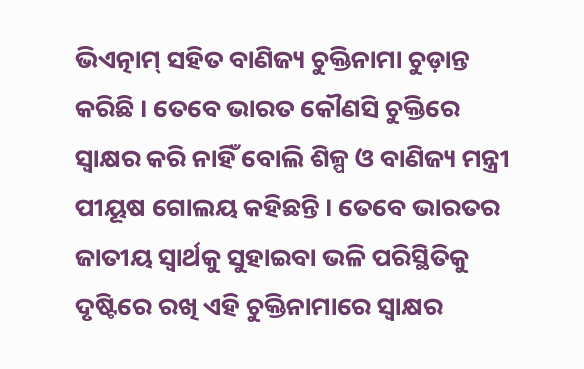ଭିଏତ୍ନାମ୍ ସହିତ ବାଣିଜ୍ୟ ଚୁକ୍ତିନାମା ଚୁଡ଼ାନ୍ତ କରିଛି । ତେବେ ଭାରତ କୌଣସି ଚୁକ୍ତିରେ ସ୍ୱାକ୍ଷର କରି ନାହିଁ ବୋଲି ଶିଳ୍ପ ଓ ବାଣିଜ୍ୟ ମନ୍ତ୍ରୀ ପୀୟୂଷ ଗୋଲୟ କହିଛନ୍ତି । ତେବେ ଭାରତର ଜାତୀୟ ସ୍ୱାର୍ଥକୁ ସୁହାଇବା ଭଳି ପରିସ୍ଥିତିକୁ ଦୃଷ୍ଟିରେ ରଖି ଏହି ଚୁକ୍ତିନାମାରେ ସ୍ୱାକ୍ଷର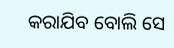କରାଯିବ ବୋଲି ସେ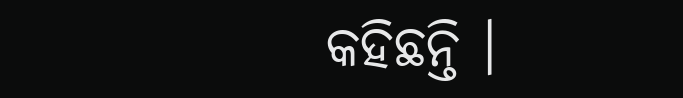କହିଛନ୍ତି ।